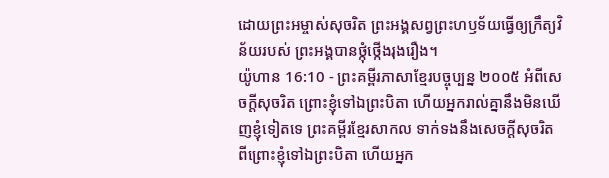ដោយព្រះអម្ចាស់សុចរិត ព្រះអង្គសព្វព្រះហឫទ័យធ្វើឲ្យក្រឹត្យវិន័យរបស់ ព្រះអង្គបានថ្កុំថ្កើងរុងរឿង។
យ៉ូហាន 16:10 - ព្រះគម្ពីរភាសាខ្មែរបច្ចុប្បន្ន ២០០៥ អំពីសេចក្ដីសុចរិត ព្រោះខ្ញុំទៅឯព្រះបិតា ហើយអ្នករាល់គ្នានឹងមិនឃើញខ្ញុំទៀតទេ ព្រះគម្ពីរខ្មែរសាកល ទាក់ទងនឹងសេចក្ដីសុចរិត ពីព្រោះខ្ញុំទៅឯព្រះបិតា ហើយអ្នក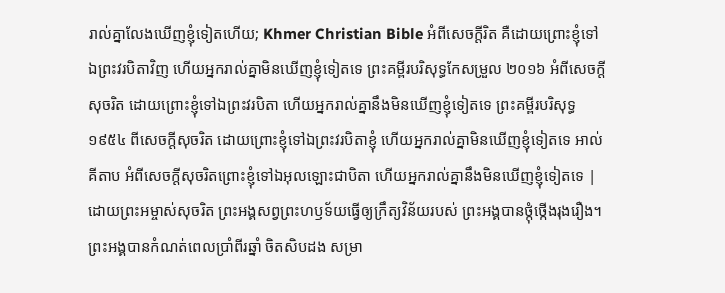រាល់គ្នាលែងឃើញខ្ញុំទៀតហើយ; Khmer Christian Bible អំពីសេចក្ដីរិត គឺដោយព្រោះខ្ញុំទៅឯព្រះវរបិតាវិញ ហើយអ្នករាល់គ្នាមិនឃើញខ្ញុំទៀតទេ ព្រះគម្ពីរបរិសុទ្ធកែសម្រួល ២០១៦ អំពីសេចក្តីសុចរិត ដោយព្រោះខ្ញុំទៅឯព្រះវរបិតា ហើយអ្នករាល់គ្នានឹងមិនឃើញខ្ញុំទៀតទេ ព្រះគម្ពីរបរិសុទ្ធ ១៩៥៤ ពីសេចក្ដីសុចរិត ដោយព្រោះខ្ញុំទៅឯព្រះវរបិតាខ្ញុំ ហើយអ្នករាល់គ្នាមិនឃើញខ្ញុំទៀតទេ អាល់គីតាប អំពីសេចក្ដីសុចរិតព្រោះខ្ញុំទៅឯអុលឡោះជាបិតា ហើយអ្នករាល់គ្នានឹងមិនឃើញខ្ញុំទៀតទេ |
ដោយព្រះអម្ចាស់សុចរិត ព្រះអង្គសព្វព្រះហឫទ័យធ្វើឲ្យក្រឹត្យវិន័យរបស់ ព្រះអង្គបានថ្កុំថ្កើងរុងរឿង។
ព្រះអង្គបានកំណត់ពេលប្រាំពីរឆ្នាំ ចិតសិបដង សម្រា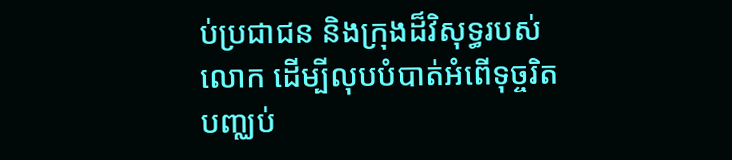ប់ប្រជាជន និងក្រុងដ៏វិសុទ្ធរបស់លោក ដើម្បីលុបបំបាត់អំពើទុច្ចរិត បញ្ឈប់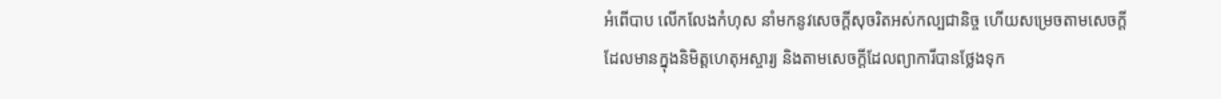អំពើបាប លើកលែងកំហុស នាំមកនូវសេចក្ដីសុចរិតអស់កល្បជានិច្ច ហើយសម្រេចតាមសេចក្ដីដែលមានក្នុងនិមិត្តហេតុអស្ចារ្យ និងតាមសេចក្ដីដែលព្យាការីបានថ្លែងទុក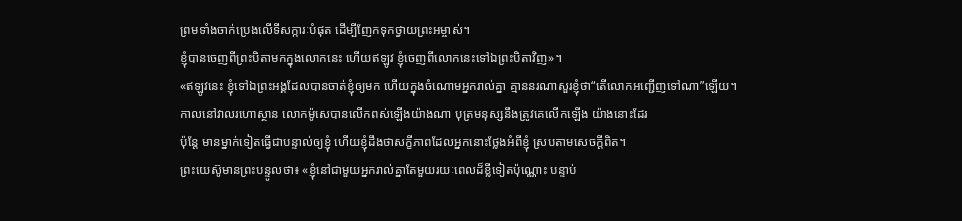ព្រមទាំងចាក់ប្រេងលើទីសក្ការៈបំផុត ដើម្បីញែកទុកថ្វាយព្រះអម្ចាស់។
ខ្ញុំបានចេញពីព្រះបិតាមកក្នុងលោកនេះ ហើយឥឡូវ ខ្ញុំចេញពីលោកនេះទៅឯព្រះបិតាវិញ»។
«ឥឡូវនេះ ខ្ញុំទៅឯព្រះអង្គដែលបានចាត់ខ្ញុំឲ្យមក ហើយក្នុងចំណោមអ្នករាល់គ្នា គ្មាននរណាសួរខ្ញុំថា“តើលោកអញ្ជើញទៅណា”ឡើយ។
កាលនៅវាលរហោស្ថាន លោកម៉ូសេបានលើកពស់ឡើងយ៉ាងណា បុត្រមនុស្សនឹងត្រូវគេលើកឡើង យ៉ាងនោះដែរ
ប៉ុន្តែ មានម្នាក់ទៀតធ្វើជាបន្ទាល់ឲ្យខ្ញុំ ហើយខ្ញុំដឹងថាសក្ខីភាពដែលអ្នកនោះថ្លែងអំពីខ្ញុំ ស្របតាមសេចក្ដីពិត។
ព្រះយេស៊ូមានព្រះបន្ទូលថា៖ «ខ្ញុំនៅជាមួយអ្នករាល់គ្នាតែមួយរយៈពេលដ៏ខ្លីទៀតប៉ុណ្ណោះ បន្ទាប់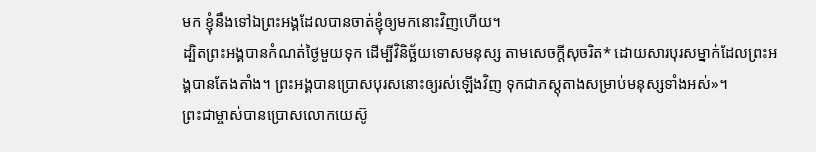មក ខ្ញុំនឹងទៅឯព្រះអង្គដែលបានចាត់ខ្ញុំឲ្យមកនោះវិញហើយ។
ដ្បិតព្រះអង្គបានកំណត់ថ្ងៃមួយទុក ដើម្បីវិនិច្ឆ័យទោសមនុស្ស តាមសេចក្ដីសុចរិត* ដោយសារបុរសម្នាក់ដែលព្រះអង្គបានតែងតាំង។ ព្រះអង្គបានប្រោសបុរសនោះឲ្យរស់ឡើងវិញ ទុកជាភស្ដុតាងសម្រាប់មនុស្សទាំងអស់»។
ព្រះជាម្ចាស់បានប្រោសលោកយេស៊ូ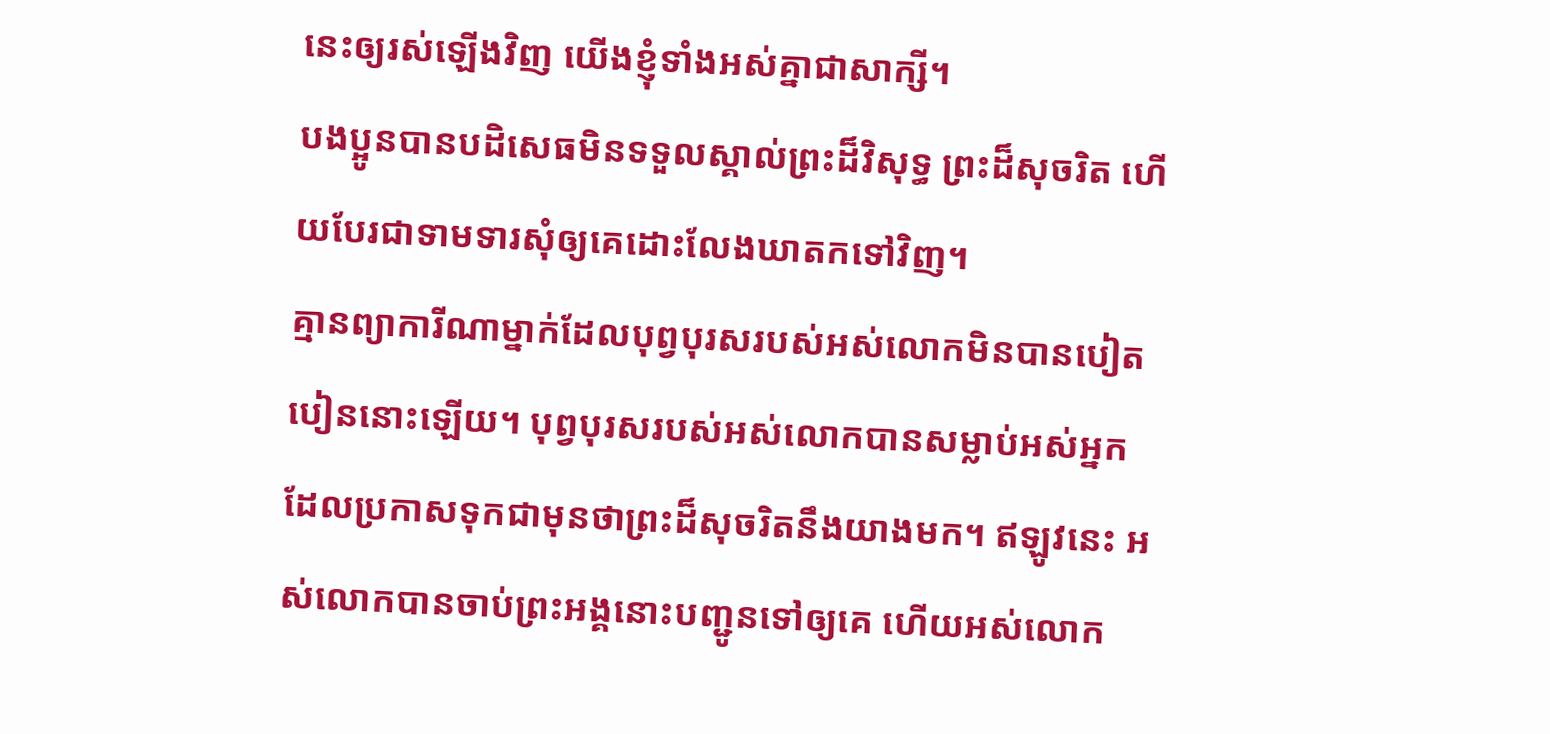នេះឲ្យរស់ឡើងវិញ យើងខ្ញុំទាំងអស់គ្នាជាសាក្សី។
បងប្អូនបានបដិសេធមិនទទួលស្គាល់ព្រះដ៏វិសុទ្ធ ព្រះដ៏សុចរិត ហើយបែរជាទាមទារសុំឲ្យគេដោះលែងឃាតកទៅវិញ។
គ្មានព្យាការីណាម្នាក់ដែលបុព្វបុរសរបស់អស់លោកមិនបានបៀតបៀននោះឡើយ។ បុព្វបុរសរបស់អស់លោកបានសម្លាប់អស់អ្នក ដែលប្រកាសទុកជាមុនថាព្រះដ៏សុចរិតនឹងយាងមក។ ឥឡូវនេះ អស់លោកបានចាប់ព្រះអង្គនោះបញ្ជូនទៅឲ្យគេ ហើយអស់លោក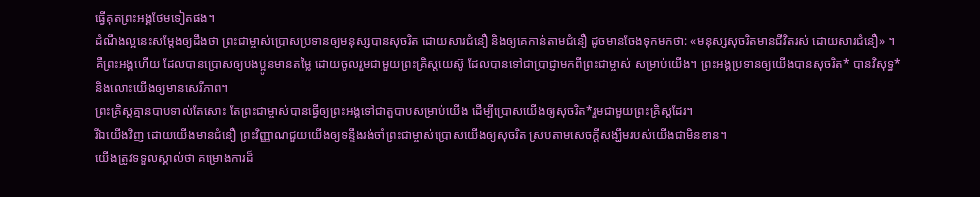ធ្វើគុតព្រះអង្គថែមទៀតផង។
ដំណឹងល្អនេះសម្តែងឲ្យដឹងថា ព្រះជាម្ចាស់ប្រោសប្រទានឲ្យមនុស្សបានសុចរិត ដោយសារជំនឿ និងឲ្យគេកាន់តាមជំនឿ ដូចមានចែងទុកមកថា: «មនុស្សសុចរិតមានជីវិតរស់ ដោយសារជំនឿ» ។
គឺព្រះអង្គហើយ ដែលបានប្រោសឲ្យបងប្អូនមានតម្លៃ ដោយចូលរួមជាមួយព្រះគ្រិស្តយេស៊ូ ដែលបានទៅជាប្រាជ្ញាមកពីព្រះជាម្ចាស់ សម្រាប់យើង។ ព្រះអង្គប្រទានឲ្យយើងបានសុចរិត* បានវិសុទ្ធ* និងលោះយើងឲ្យមានសេរីភាព។
ព្រះគ្រិស្តគ្មានបាបទាល់តែសោះ តែព្រះជាម្ចាស់បានធ្វើឲ្យព្រះអង្គទៅជាតួបាបសម្រាប់យើង ដើម្បីប្រោសយើងឲ្យសុចរិត*រួមជាមួយព្រះគ្រិស្តដែរ។
រីឯយើងវិញ ដោយយើងមានជំនឿ ព្រះវិញ្ញាណជួយយើងឲ្យទន្ទឹងរង់ចាំព្រះជាម្ចាស់ប្រោសយើងឲ្យសុចរិត ស្របតាមសេចក្ដីសង្ឃឹមរបស់យើងជាមិនខាន។
យើងត្រូវទទួលស្គាល់ថា គម្រោងការដ៏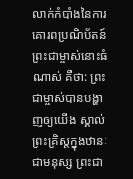លាក់កំបាំងនៃការគោរពប្រណិប័តន៍ព្រះជាម្ចាស់នោះធំណាស់ គឺថា: ព្រះជាម្ចាស់បានបង្ហាញឲ្យយើង ស្គាល់ព្រះគ្រិស្តក្នុងឋានៈជាមនុស្ស ព្រះជា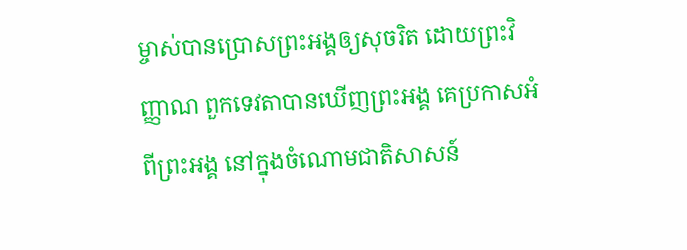ម្ចាស់បានប្រោសព្រះអង្គឲ្យសុចរិត ដោយព្រះវិញ្ញាណ ពួកទេវតាបានឃើញព្រះអង្គ គេប្រកាសអំពីព្រះអង្គ នៅក្នុងចំណោមជាតិសាសន៍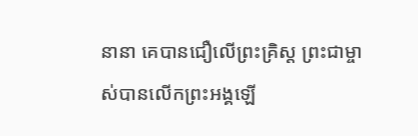នានា គេបានជឿលើព្រះគ្រិស្ត ព្រះជាម្ចាស់បានលើកព្រះអង្គឡើ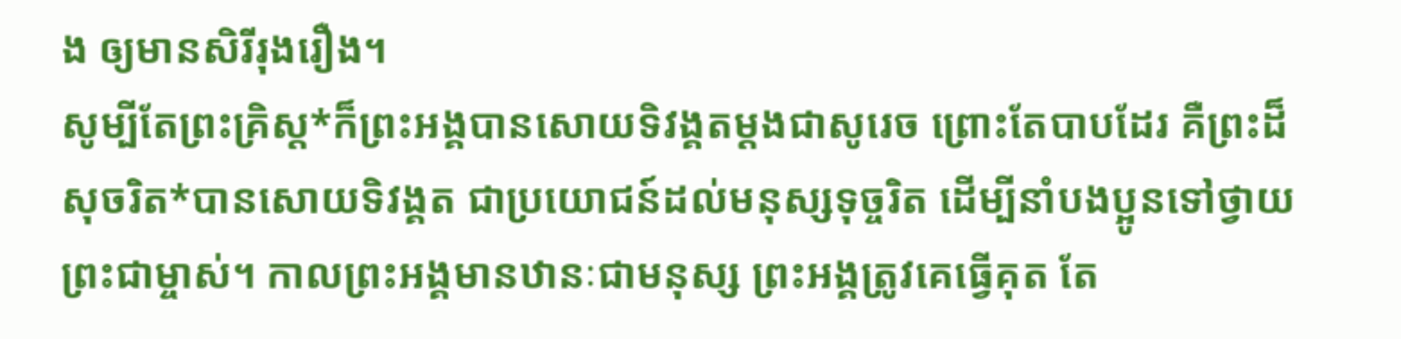ង ឲ្យមានសិរីរុងរឿង។
សូម្បីតែព្រះគ្រិស្ត*ក៏ព្រះអង្គបានសោយទិវង្គតម្ដងជាសូរេច ព្រោះតែបាបដែរ គឺព្រះដ៏សុចរិត*បានសោយទិវង្គត ជាប្រយោជន៍ដល់មនុស្សទុច្ចរិត ដើម្បីនាំបងប្អូនទៅថ្វាយព្រះជាម្ចាស់។ កាលព្រះអង្គមានឋានៈជាមនុស្ស ព្រះអង្គត្រូវគេធ្វើគុត តែ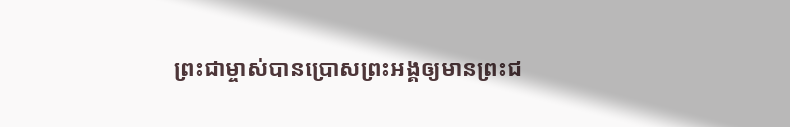ព្រះជាម្ចាស់បានប្រោសព្រះអង្គឲ្យមានព្រះជ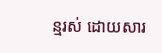ន្មរស់ ដោយសារ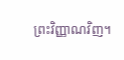ព្រះវិញ្ញាណវិញ។